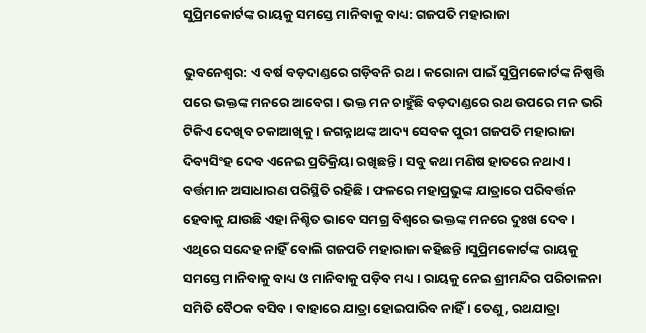ସୁପ୍ରିମକୋର୍ଟଙ୍କ ରାୟକୁ ସମସ୍ତେ ମାନିବାକୁ ବାଧ୍ୟ: ଗଜପତି ମହାରାଜା

ଭୁବନେଶ୍ୱର: ଏ ବର୍ଷ ବଡ଼ଦାଣ୍ଡରେ ଗଡ଼ିବନି ରଥ । କରୋନା ପାଇଁ ସୁପ୍ରିମକୋର୍ଟଙ୍କ ନିଷ୍ପତ୍ତି ପରେ ଭକ୍ତଙ୍କ ମନରେ ଆବେଗ । ଭକ୍ତ ମନ ଚାହୁଁଛି ବଡ଼ଦାଣ୍ଡରେ ରଥ ଉପରେ ମନ ଭରି ଟିକିଏ ଦେଖିବ ଚକାଆଖିକୁ । ଜଗନ୍ନାଥଙ୍କ ଆଦ୍ୟ ସେବକ ପୁରୀ ଗଜପତି ମହାରାଜା ଦିବ୍ୟସିଂହ ଦେବ ଏନେଇ ପ୍ରତିକ୍ରିୟା ରଖିଛନ୍ତି । ସବୁ କଥା ମଣିଷ ହାତରେ ନଥାଏ । ବର୍ତ୍ତମାନ ଅସାଧାରଣ ପରିସ୍ଥିତି ରହିଛି । ଫଳରେ ମହାପ୍ରଭୁଙ୍କ ଯାତ୍ରାରେ ପରିବର୍ତ୍ତନ ହେବାକୁ ଯାଉଛି ଏହା ନିଶ୍ଚିତ ଭାବେ ସମଗ୍ର ବିଶ୍ୱରେ ଭକ୍ତଙ୍କ ମନରେ ଦୁଃଖ ଦେବ । ଏଥିରେ ସନ୍ଦେହ ନାହିଁ ବୋଲି ଗଜପତି ମହାରାଜା କହିଛନ୍ତି ।ସୁପ୍ରିମକୋର୍ଟଙ୍କ ରାୟକୁ ସମସ୍ତେ ମାନିବାକୁ ବାଧ୍ୟ ଓ ମାନିବାକୁ ପଡ଼ିବ ମଧ୍ୟ । ରାୟକୁ ନେଇ ଶ୍ରୀମନ୍ଦିର ପରିଚାଳନା ସମିତି ବୈଠକ ବସିବ । ବାହାରେ ଯାତ୍ରା ହୋଇପାରିବ ନାହିଁ । ତେଣୁ, ରଥଯାତ୍ରା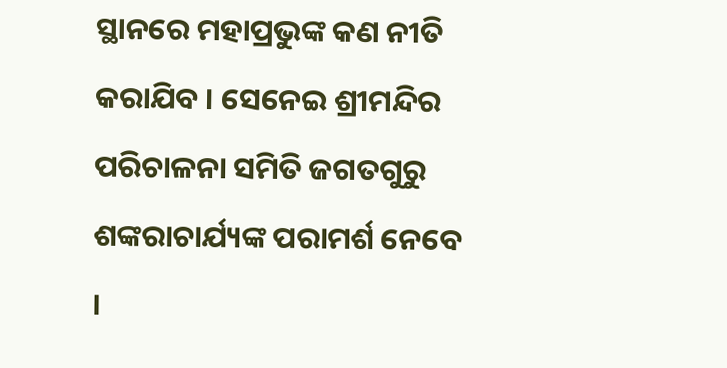ସ୍ଥାନରେ ମହାପ୍ରଭୁଙ୍କ କଣ ନୀତି କରାଯିବ । ସେନେଇ ଶ୍ରୀମନ୍ଦିର ପରିଚାଳନା ସମିତି ଜଗତଗୁରୁ ଶଙ୍କରାଚାର୍ଯ୍ୟଙ୍କ ପରାମର୍ଶ ନେବେ ।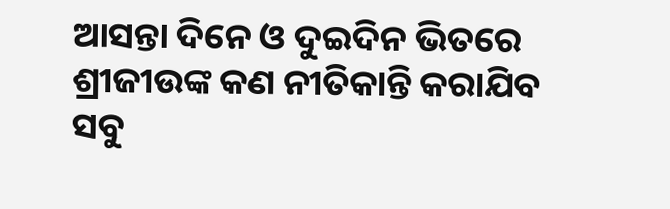ଆସନ୍ତା ଦିନେ ଓ ଦୁଇଦିନ ଭିତରେ ଶ୍ରୀଜୀଉଙ୍କ କଣ ନୀତିକାନ୍ତି କରାଯିବ ସବୁ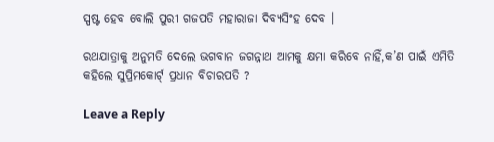ସ୍ପଷ୍ଟ ହେବ ବୋଲି ପୁରୀ ଗଜପତି ମହାରାଜା ଦିବ୍ୟସିଂହ ଦେବ ।

ରଥଯାତ୍ରାକୁ ଅନୁମତି ଦେଲେ ଭଗବାନ ଜଗନ୍ନାଥ ଆମକୁ କ୍ଷମା କରିବେ ନାହିଁ,କ’ଣ ପାଇଁ ଏମିତି କହିଲେ ସୁପ୍ରିମକୋର୍ଟ୍ ପ୍ରଧାନ ବିଚାରପତି ?

Leave a Reply